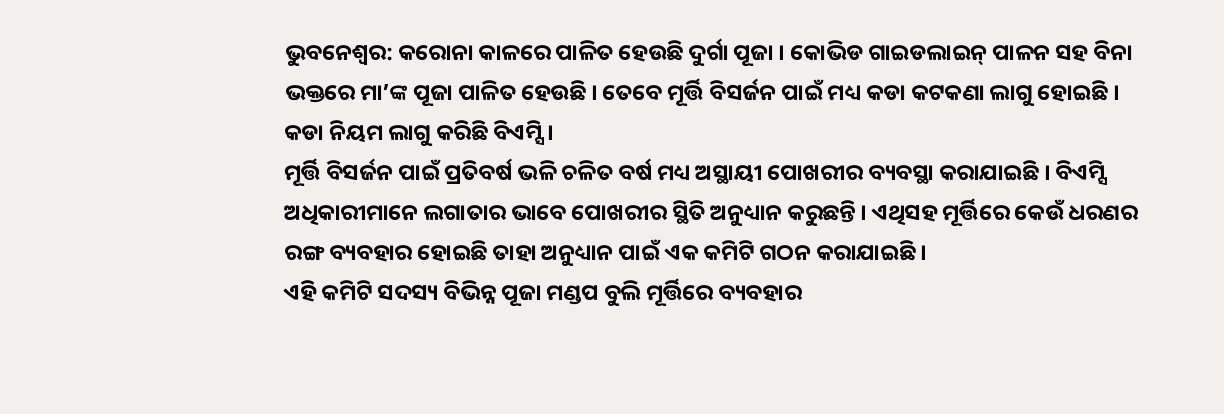ଭୁବନେଶ୍ୱର: କରୋନା କାଳରେ ପାଳିତ ହେଉଛି ଦୁର୍ଗା ପୂଜା । କୋଭିଡ ଗାଇଡଲାଇନ୍ ପାଳନ ସହ ବିନା ଭକ୍ତରେ ମା’ଙ୍କ ପୂଜା ପାଳିତ ହେଉଛି । ତେବେ ମୂର୍ତ୍ତି ବିସର୍ଜନ ପାଇଁ ମଧ୍ୟ କଡା କଟକଣା ଲାଗୁ ହୋଇଛି । କଡା ନିୟମ ଲାଗୁ କରିଛି ବିଏମ୍ସି ।
ମୂର୍ତ୍ତି ବିସର୍ଜନ ପାଇଁ ପ୍ରତିବର୍ଷ ଭଳି ଚଳିତ ବର୍ଷ ମଧ୍ୟ ଅସ୍ଥାୟୀ ପୋଖରୀର ବ୍ୟବସ୍ଥା କରାଯାଇଛି । ବିଏମ୍ସି ଅଧିକାରୀମାନେ ଲଗାତାର ଭାବେ ପୋଖରୀର ସ୍ଥିତି ଅନୁଧ୍ୟାନ କରୁଛନ୍ତି । ଏଥିସହ ମୂର୍ତ୍ତିରେ କେଉଁ ଧରଣର ରଙ୍ଗ ବ୍ୟବହାର ହୋଇଛି ତାହା ଅନୁଧ୍ୟାନ ପାଇଁ ଏକ କମିଟି ଗଠନ କରାଯାଇଛି ।
ଏହି କମିଟି ସଦସ୍ୟ ବିଭିନ୍ନ ପୂଜା ମଣ୍ଡପ ବୁଲି ମୂର୍ତ୍ତିରେ ବ୍ୟବହାର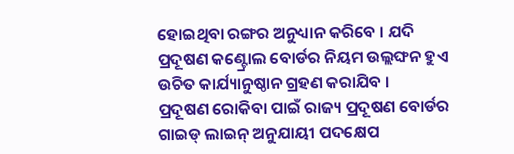ହୋଇଥିବା ରଙ୍ଗର ଅନୁଧ୍ୟାନ କରିବେ । ଯଦି ପ୍ରଦୂଷଣ କଣ୍ଟ୍ରୋଲ ବୋର୍ଡର ନିୟମ ଉଲ୍ଲଙ୍ଘନ ହୁଏ ଉଚିତ କାର୍ଯ୍ୟାନୁଷ୍ଠାନ ଗ୍ରହଣ କରାଯିବ ।
ପ୍ରଦୂଷଣ ରୋକିବା ପାଇଁ ରାଜ୍ୟ ପ୍ରଦୂଷଣ ବୋର୍ଡର ଗାଇଡ୍ ଲାଇନ୍ ଅନୁଯାୟୀ ପଦକ୍ଷେପ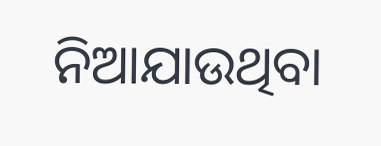ନିଆଯାଉଥିବା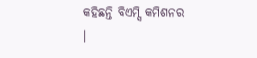କହିଛନ୍ତି ବିଏମ୍ସି କମିଶନର ।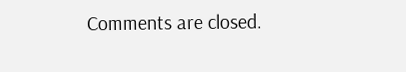Comments are closed.